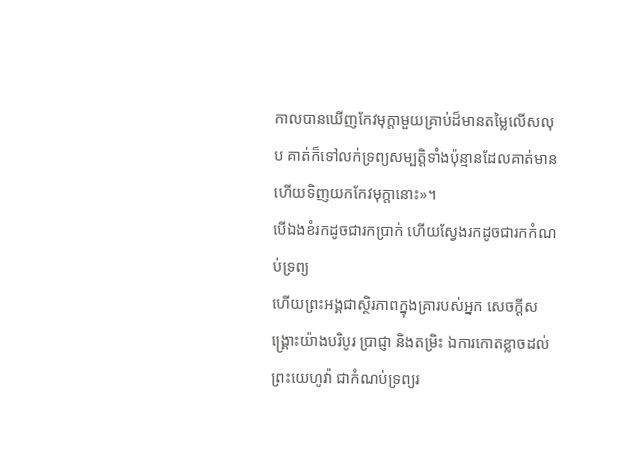កាលបានឃើញកែវមុក្ដាមួយគ្រាប់ដ៏មានតម្លៃលើសលុប គាត់ក៏ទៅលក់ទ្រព្យសម្បត្តិទាំងប៉ុន្មានដែលគាត់មាន ហើយទិញយកកែវមុក្តានោះ»។
បើឯងខំរកដូចជារកប្រាក់ ហើយស្វែងរកដូចជារកកំណប់ទ្រព្យ
ហើយព្រះអង្គជាស្ថិរភាពក្នុងគ្រារបស់អ្នក សេចក្ដីសង្គ្រោះយ៉ាងបរិបូរ ប្រាជ្ញា និងតម្រិះ ឯការកោតខ្លាចដល់ព្រះយេហូវ៉ា ជាកំណប់ទ្រព្យរ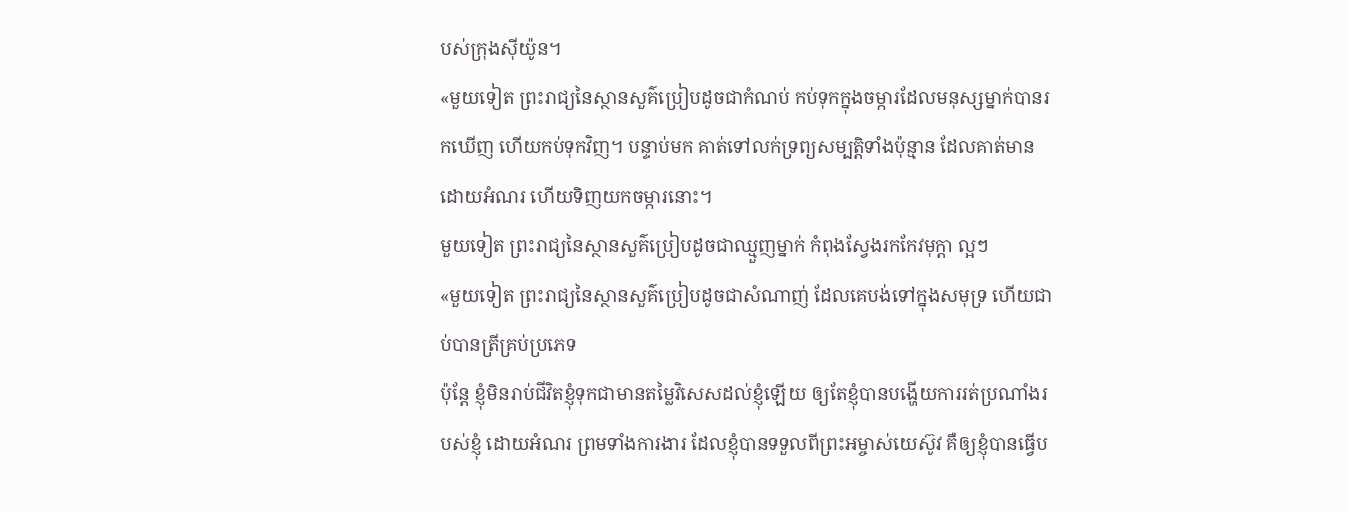បស់ក្រុងស៊ីយ៉ូន។
«មួយទៀត ព្រះរាជ្យនៃស្ថានសួគ៌ប្រៀបដូចជាកំណប់ កប់ទុកក្នុងចម្ការដែលមនុស្សម្នាក់បានរកឃើញ ហើយកប់ទុកវិញ។ បន្ទាប់មក គាត់ទៅលក់ទ្រព្យសម្បត្តិទាំងប៉ុន្មាន ដែលគាត់មានដោយអំណរ ហើយទិញយកចម្ការនោះ។
មួយទៀត ព្រះរាជ្យនៃស្ថានសួគ៌ប្រៀបដូចជាឈ្មួញម្នាក់ កំពុងស្វែងរកកែវមុក្តា ល្អៗ
«មួយទៀត ព្រះរាជ្យនៃស្ថានសួគ៌ប្រៀបដូចជាសំណាញ់ ដែលគេបង់ទៅក្នុងសមុទ្រ ហើយជាប់បានត្រីគ្រប់ប្រភេទ
ប៉ុន្តែ ខ្ញុំមិនរាប់ជីវិតខ្ញុំទុកជាមានតម្លៃវិសេសដល់ខ្ញុំឡើយ ឲ្យតែខ្ញុំបានបង្ហើយការរត់ប្រណាំងរបស់ខ្ញុំ ដោយអំណរ ព្រមទាំងការងារ ដែលខ្ញុំបានទទួលពីព្រះអម្ចាស់យេស៊ូវ គឺឲ្យខ្ញុំបានធ្វើប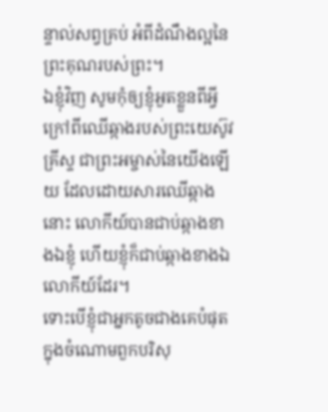ន្ទាល់សព្វគ្រប់ អំពីដំណឹងល្អនៃព្រះគុណរបស់ព្រះ។
ឯខ្ញុំវិញ សូមកុំឲ្យខ្ញុំអួតខ្លួនពីអ្វី ក្រៅពីឈើឆ្កាងរបស់ព្រះយេស៊ូវគ្រីស្ទ ជាព្រះអម្ចាស់នៃយើងឡើយ ដែលដោយសារឈើឆ្កាងនោះ លោកីយ៍បានជាប់ឆ្កាងខាងឯខ្ញុំ ហើយខ្ញុំក៏ជាប់ឆ្កាងខាងឯលោកីយ៍ដែរ។
ទោះបើខ្ញុំជាអ្នកតូចជាងគេបំផុត ក្នុងចំណោមពួកបរិសុ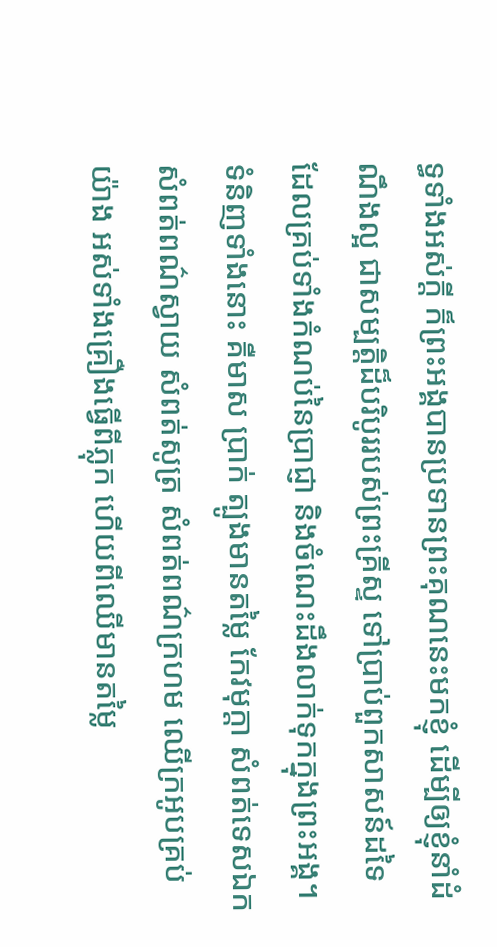ទ្ធទាំងអស់ក្តី ក៏ព្រះអង្គបានប្រទានព្រះគុណនេះមកខ្ញុំ ដើម្បីឲ្យខ្ញុំនាំដំណឹងល្អ ជាសម្បត្តិដ៏បរិបូររបស់ព្រះគ្រីស្ទ ទៅប្រាប់ពួកសាសន៍ដទៃ
ដែលគ្រប់ទាំងកំណប់នៃប្រាជ្ញា និងចំណេះដឹងលាក់ទុកក្នុងព្រះអង្គ។
ទំនិញទាំងនោះ គឺមាស ប្រាក់ ត្បូងមានតម្លៃ កែវមុក្តា សំពត់ទេសឯក សំពត់ពណ៌ស្វាយ សំពត់សូត្រ សំពត់ពណ៌ក្រហម ឈើក្រអូបគ្រប់យ៉ាង អស់ទាំងគ្រឿងធ្វើពីភ្លុក ហើយពីឈើមានតម្លៃ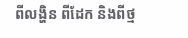ពីលង្ហិន ពីដែក និងពីថ្ម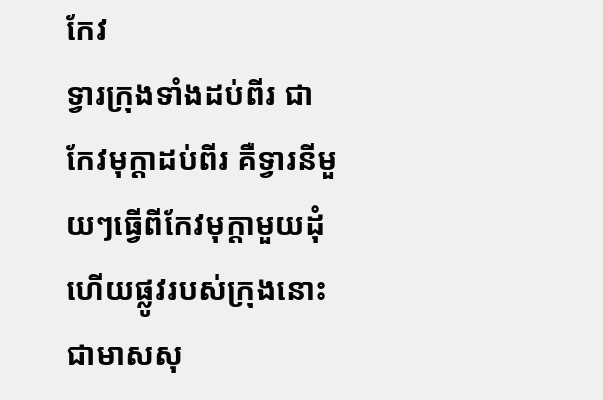កែវ
ទ្វារក្រុងទាំងដប់ពីរ ជាកែវមុក្តាដប់ពីរ គឺទ្វារនីមួយៗធ្វើពីកែវមុក្តាមួយដុំ ហើយផ្លូវរបស់ក្រុងនោះ ជាមាសសុ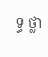ទ្ធ ថ្លា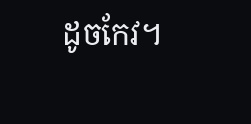ដូចកែវ។